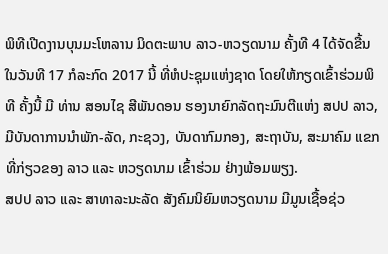ພິທີເປີດງານບຸນມະໂຫລານ ມິດຕະພາບ ລາວ-ຫວຽດນາມ ຄັ້ງທີ 4 ໄດ້ຈັດຂື້ນໃນວັນທີ 17 ກໍລະກົດ 2017 ນີ້ ທີ່ຫໍປະຊຸມແຫ່ງຊາດ ໂດຍໃຫ້ກຽດເຂົ້າຮ່ວມພິທີ ຄັ້ງນີ້ ມີ ທ່ານ ສອນໄຊ ສີພັນດອນ ຮອງນາຍົກລັດຖະມົນຕີແຫ່ງ ສປປ ລາວ, ມີບັນດາການນຳພັກ-ລັດ, ກະຊວງ, ບັນດາກົມກອງ, ສະຖາບັນ, ສະມາຄົມ ແຂກທີ່ກ່ຽວຂອງ ລາວ ແລະ ຫວຽດນາມ ເຂົ້າຮ່ວມ ຢ່າງພ້ອມພຽງ.
ສປປ ລາວ ແລະ ສາທາລະນະລັດ ສັງຄົມນິຍົມຫວຽດນາມ ມີມູນເຊື້ອຊ່ວ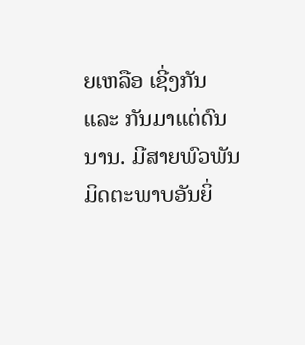ຍເຫລືອ ເຊີ່ງກັນ ແລະ ກັນມາແຕ່ດົນນານ. ມີສາຍພົວພັນມິດຕະພາບອັນຍິ່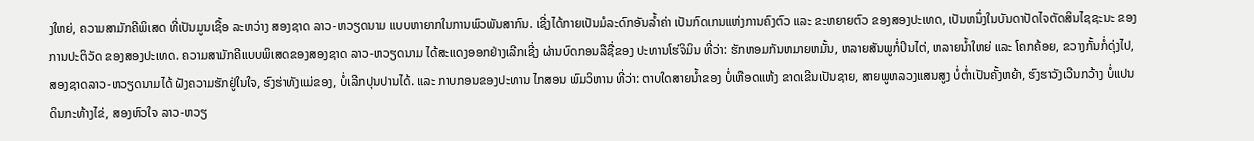ງໃຫຍ່, ຄວາມສາມັກຄີພິເສດ ທີ່ເປັນມູນເຊື້ອ ລະຫວ່າງ ສອງຊາດ ລາວ-ຫວຽດນາມ ແບບຫາຍາກໃນການພົວພັນສາກົນ. ເຊີ່ງໄດ້ກາຍເປັນມໍລະດົກອັນລ້ຳຄ່າ ເປັນກົດເກນແຫ່ງການຄົງຕົວ ແລະ ຂະຫຍາຍຕົວ ຂອງສອງປະເທດ, ເປັນຫນຶ່ງໃນບັນດາປັດໄຈຕັດສິນໄຊຊະນະ ຂອງການປະຕິວັດ ຂອງສອງປະເທດ. ຄວາມສາມັກຄີແບບພິເສດຂອງສອງຊາດ ລາວ-ຫວຽດນາມ ໄດ້ສະແດງອອກຢ່າງເລີກເຊີ່ງ ຜ່ານບົດກອນລືຊື່ຂອງ ປະທານໂຮ່ຈິມິນ ທີ່ວ່າ: ຮັກຫອມກັນຫມາຍຫມັ້ນ, ຫລາຍສັນພູກໍ່ປິນໄຕ່, ຫລາຍນ້ຳໃຫຍ່ ແລະ ໂຄກຄ້ອຍ, ຂວາງກັ້ນກໍ່ດຸ່ງໄປ, ສອງຊາດລາວ-ຫວຽດນາມໄດ້ ຝັງຄວາມຮັກຢູ່ໃນໃຈ, ຮົງຮ່າທັງແມ່ຂອງ, ບໍ່ເລີກປຸນປານໄດ້. ແລະ ກາບກອນຂອງປະທານ ໄກສອນ ພົມວິຫານ ທີ່ວ່າ: ຕາບໃດສາຍນ້ຳຂອງ ບໍ່ເຫືອດແຫ້ງ ຂາດເຂີນເປັນຊາຍ, ສາຍພູຫລວງແສນສູງ ບໍ່ຕ່ຳເປັນຄັ້ງຫຍ້າ, ຮົງຮາວັງເວີນກວ້າງ ບໍ່ແປນດິນກະທ້າງໄຂ່, ສອງຫົວໃຈ ລາວ-ຫວຽ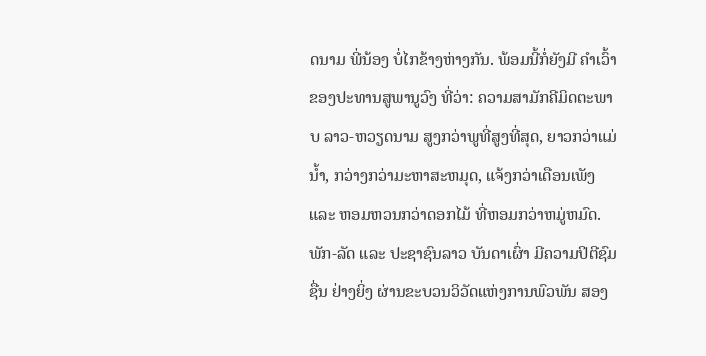ດນາມ ພີ່ນ້ອງ ບໍ່ໄກຂ້າງຫ່າງກັນ. ພ້ອມນີ້ກໍ່ຍັງມີ ຄຳເວົ້າຂອງປະທານສູພານູວົງ ທີ່ວ່າ: ຄວາມສາມັກຄີມິດຕະພາບ ລາວ-ຫວຽດນາມ ສູງກວ່າພູທີ່ສູງທີ່ສຸດ, ຍາວກວ່າແມ່ນ້ຳ, ກວ່າງກວ່າມະຫາສະຫມຸດ, ແຈ້ງກວ່າເດືອນເພັງ ແລະ ຫອມຫວນກວ່າດອກໄມ້ ທີ່ຫອມກວ່າຫມູ່ຫມົດ.
ພັກ-ລັດ ແລະ ປະຊາຊົນລາວ ບັນດາເຜົ່າ ມີຄວາມປິຕີຊົມຊື່ນ ຢ່າງຍິ່ງ ຜ່ານຂະບວນວິວັດແຫ່ງການພົວພັນ ສອງ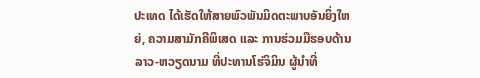ປະເທດ ໄດ້ເຮັດໃຫ້ສາຍພົວພັນມິດຕະພາບອັນຍິ່ງໃຫຍ່, ຄວາມສາມັກຄີພິເສດ ແລະ ການຮ່ວມມືຮອບດ້ານ ລາວ-ຫວຽດນາມ ທີ່ປະທານໂຮ່ຈິມິນ ຜູ້ນຳທີ່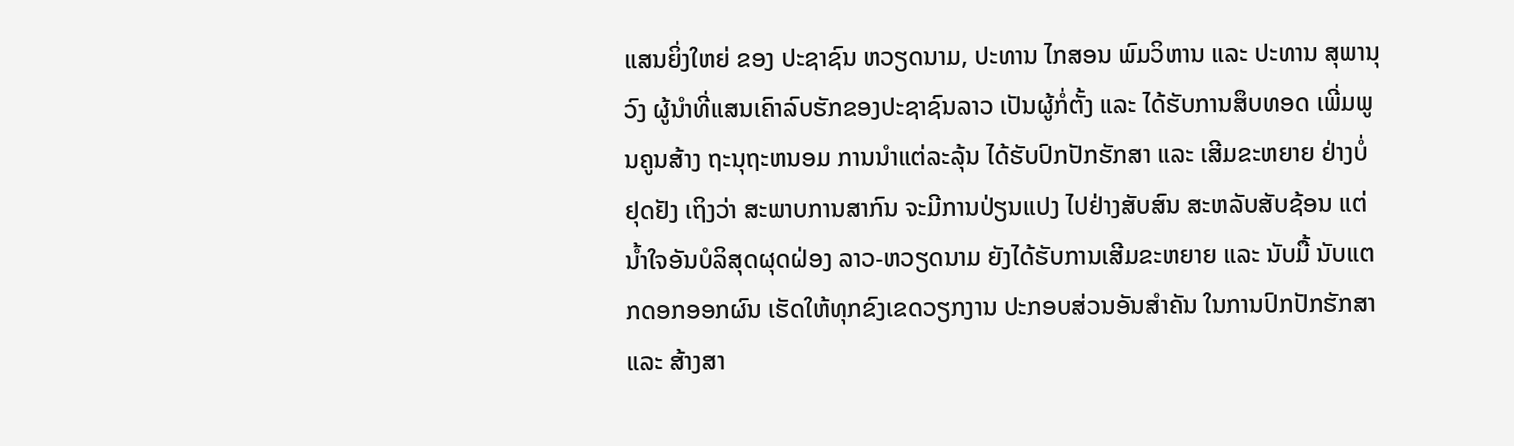ແສນຍິ່ງໃຫຍ່ ຂອງ ປະຊາຊົນ ຫວຽດນາມ, ປະທານ ໄກສອນ ພົມວິຫານ ແລະ ປະທານ ສຸພານຸວົງ ຜູ້ນຳທີ່ແສນເຄົາລົບຮັກຂອງປະຊາຊົນລາວ ເປັນຜູ້ກໍ່ຕັ້ງ ແລະ ໄດ້ຮັບການສຶບທອດ ເພີ່ມພູນຄູນສ້າງ ຖະນຸຖະຫນອມ ການນຳແຕ່ລະລຸ້ນ ໄດ້ຮັບປົກປັກຮັກສາ ແລະ ເສີມຂະຫຍາຍ ຢ່າງບໍ່ຢຸດຢັງ ເຖິງວ່າ ສະພາບການສາກົນ ຈະມີການປ່ຽນແປງ ໄປຢ່າງສັບສົນ ສະຫລັບສັບຊ້ອນ ແຕ່ນ້ຳໃຈອັນບໍລິສຸດຜຸດຝ່ອງ ລາວ-ຫວຽດນາມ ຍັງໄດ້ຮັບການເສີມຂະຫຍາຍ ແລະ ນັບມື້ ນັບແຕກດອກອອກຜົນ ເຮັດໃຫ້ທຸກຂົງເຂດວຽກງານ ປະກອບສ່ວນອັນສຳຄັນ ໃນການປົກປັກຮັກສາ ແລະ ສ້າງສາ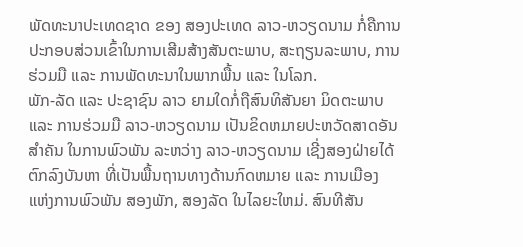ພັດທະນາປະເທດຊາດ ຂອງ ສອງປະເທດ ລາວ-ຫວຽດນາມ ກໍ່ຄືການປະກອບສ່ວນເຂົ້າໃນການເສີມສ້າງສັນຕະພາບ, ສະຖຽນລະພາບ, ການຮ່ວມມື ແລະ ການພັດທະນາໃນພາກພື້ນ ແລະ ໃນໂລກ.
ພັກ-ລັດ ແລະ ປະຊາຊົນ ລາວ ຍາມໃດກໍ່ຖືສົນທິສັນຍາ ມິດຕະພາບ ແລະ ການຮ່ວມມື ລາວ-ຫວຽດນາມ ເປັນຂິດຫມາຍປະຫວັດສາດອັນສຳຄັນ ໃນການພົວພັນ ລະຫວ່າງ ລາວ-ຫວຽດນາມ ເຊີ່ງສອງຝ່າຍໄດ້ຕົກລົງບັນຫາ ທີ່ເປັນພື້ນຖານທາງດ້ານກົດຫມາຍ ແລະ ການເມືອງ ແຫ່ງການພົວພັນ ສອງພັກ, ສອງລັດ ໃນໄລຍະໃຫມ່. ສົນທີສັນ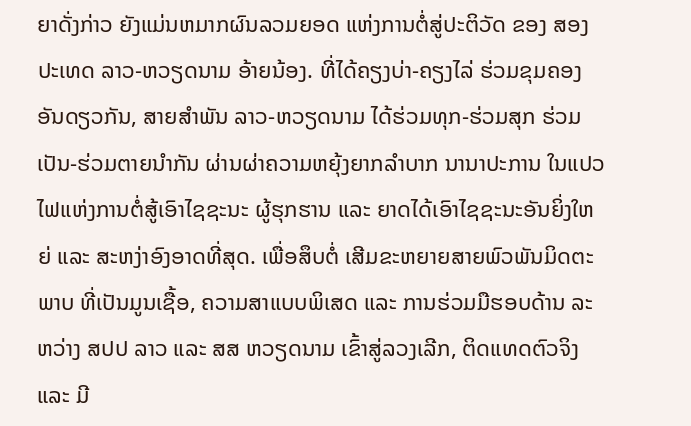ຍາດັ່ງກ່າວ ຍັງແມ່ນຫມາກຜົນລວມຍອດ ແຫ່ງການຕໍ່ສູ່ປະຕິວັດ ຂອງ ສອງປະເທດ ລາວ-ຫວຽດນາມ ອ້າຍນ້ອງ. ທີ່ໄດ້ຄຽງບ່າ-ຄຽງໄລ່ ຮ່ວມຂຸມຄອງອັນດຽວກັນ, ສາຍສຳພັນ ລາວ-ຫວຽດນາມ ໄດ້ຮ່ວມທຸກ-ຮ່ວມສຸກ ຮ່ວມເປັນ-ຮ່ວມຕາຍນຳກັນ ຜ່ານຜ່າຄວາມຫຍຸ້ງຍາກລຳບາກ ນານາປະການ ໃນແປວໄຟແຫ່ງການຕໍ່ສູ້ເອົາໄຊຊະນະ ຜູ້ຮຸກຮານ ແລະ ຍາດໄດ້ເອົາໄຊຊະນະອັນຍິ່ງໃຫຍ່ ແລະ ສະຫງ່າອົງອາດທີ່ສຸດ. ເພື່ອສຶບຕໍ່ ເສີມຂະຫຍາຍສາຍພົວພັນມິດຕະພາບ ທີ່ເປັນມູນເຊື້ອ, ຄວາມສາແບບພິເສດ ແລະ ການຮ່ວມມືຮອບດ້ານ ລະຫວ່າງ ສປປ ລາວ ແລະ ສສ ຫວຽດນາມ ເຂົ້າສູ່ລວງເລີກ, ຕິດແທດຕົວຈິງ ແລະ ມີ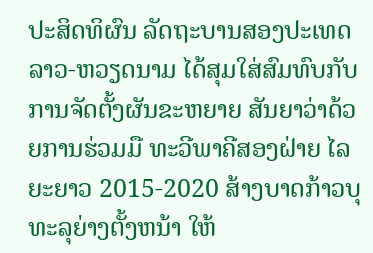ປະສິດທິຜົນ ລັດຖະບານສອງປະເທດ ລາວ-ຫວຽດນາມ ໄດ້ສຸມໃສ່ສົມທົບກັບການຈັດຕັ້ງຜັນຂະຫຍາຍ ສັນຍາວ່າດ້ວຍການຮ່ວມມື ທະວີພາຄີສອງຝ່າຍ ໄລຍະຍາວ 2015-2020 ສ້າງບາດກ້າວບຸທະລຸຍ່າງຕັ້ງຫນ້າ ໃຫ້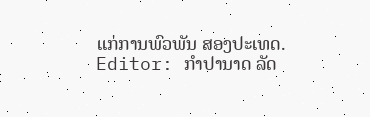ແກ່ການພົວພັນ ສອງປະເທດ.
Editor: ກຳປານາດ ລັດ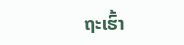ຖະເຮົ້າ